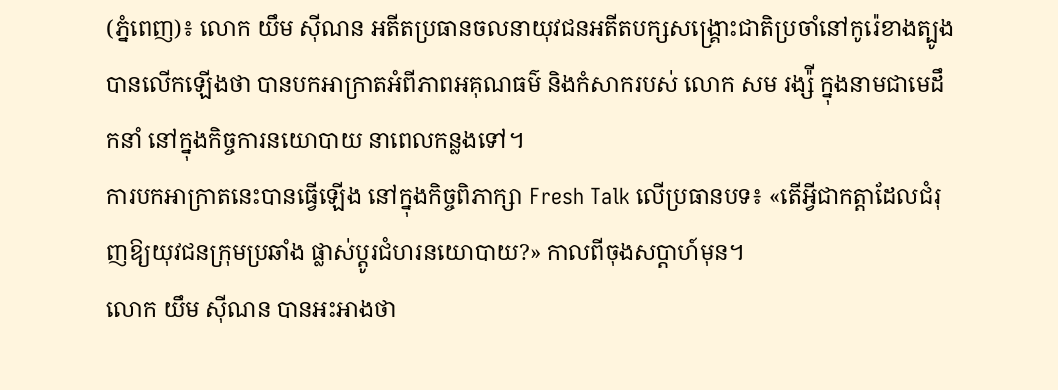(ភ្នំពេញ)៖ លោក យឹម ស៊ីណន អតីតប្រធានចលនាយុវជនអតីតបក្សសង្រ្គោះជាតិប្រចាំនៅកូរ៉េខាងត្បូង បានលើកឡើងថា បានបកអាក្រាតអំពីភាពអគុណធម៌ និងកំសាករបស់ លោក សម រង្ស៉ី ក្នុងនាមជាមេដឹកនាំ នៅក្នុងកិច្ចការនយោបាយ នាពេលកន្លងទៅ។
ការបកអាក្រាតនេះបានធ្វើឡើង នៅក្នុងកិច្ចពិភាក្សា Fresh Talk លើប្រធានបទ៖ «តើអ្វីជាកត្តាដែលជំរុញឱ្យយុវជនក្រុមប្រឆាំង ផ្លាស់ប្តូរជំហរនយោបាយ?» កាលពីចុងសប្តាហ៍មុន។
លោក យឹម ស៊ីណន បានអះអាងថា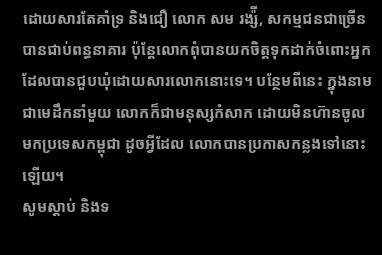ដោយសារតែគាំទ្រ និងជឿ លោក សម រង្ស៉ី, សកម្មជនជាច្រើន បានជាប់ពន្ធនាគារ ប៉ុន្តែលោកពុំបានយកចិត្តទុកដាក់ចំពោះអ្នកដែលបានជួបឃុំដោយសារលោកនោះទេ។ បន្ថែមពីនេះ ក្នុងនាមជាមេដឹកនាំមួយ លោកក៏ជាមនុស្សកំសាក ដោយមិនហ៊ានចូលមកប្រទេសកម្ពុជា ដូចអ្វីដែល លោកបានប្រកាសកន្លងទៅនោះឡើយ។
សូមស្តាប់ និងទ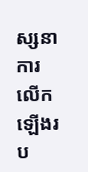ស្សនាការលើកឡើងរប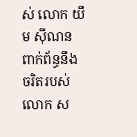ស់ លោក យឹម ស៊ីណន ពាក់ព័ន្ធនឹងចរិតរបស់ លោក ស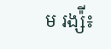ម រង្ស៉ី៖